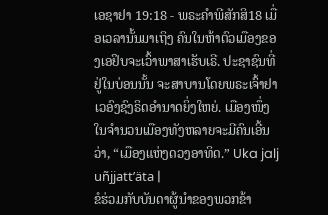ເອຊາຢາ 19:18 - ພຣະຄຳພີສັກສິ18 ເມື່ອເວລານັ້ນມາເຖິງ ຄົນໃນຫ້າຕົວເມືອງຂອງເອຢິບຈະເວົ້າພາສາເຮັບເຣີ. ປະຊາຊົນທີ່ຢູ່ໃນບ່ອນນັ້ນ ຈະສາບານໂດຍພຣະເຈົ້າຢາເວອົງຊົງຣິດອຳນາດຍິ່ງໃຫຍ່. ເມືອງໜຶ່ງໃນຈຳນວນເມືອງທັງຫລາຍຈະມີຄົນເອີ້ນວ່າ, “ເມືອງແຫ່ງດວງອາທິດ.” Uka jalj uñjjattʼäta |
ຂໍຮ່ວມກັບບັນດາຜູ້ນຳຂອງພວກຂ້າ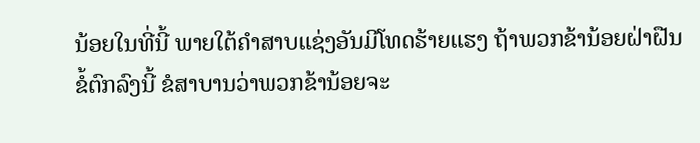ນ້ອຍໃນທີ່ນີ້ ພາຍໃຕ້ຄຳສາບແຊ່ງອັນມີໂທດຮ້າຍແຮງ ຖ້າພວກຂ້ານ້ອຍຝ່າຝືນຂໍ້ຕົກລົງນີ້ ຂໍສາບານວ່າພວກຂ້ານ້ອຍຈະ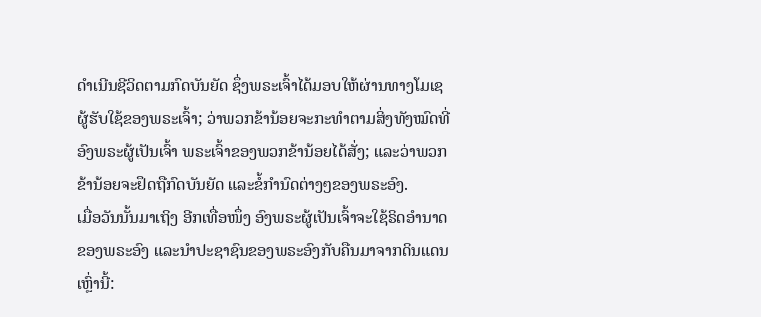ດຳເນີນຊີວິດຕາມກົດບັນຍັດ ຊຶ່ງພຣະເຈົ້າໄດ້ມອບໃຫ້ຜ່ານທາງໂມເຊ ຜູ້ຮັບໃຊ້ຂອງພຣະເຈົ້າ; ວ່າພວກຂ້ານ້ອຍຈະກະທຳຕາມສິ່ງທັງໝົດທີ່ອົງພຣະຜູ້ເປັນເຈົ້າ ພຣະເຈົ້າຂອງພວກຂ້ານ້ອຍໄດ້ສັ່ງ; ແລະວ່າພວກຂ້ານ້ອຍຈະຢຶດຖືກົດບັນຍັດ ແລະຂໍ້ກຳນົດຕ່າງໆຂອງພຣະອົງ.
ເມື່ອວັນນັ້ນມາເຖິງ ອີກເທື່ອໜຶ່ງ ອົງພຣະຜູ້ເປັນເຈົ້າຈະໃຊ້ຣິດອຳນາດຂອງພຣະອົງ ແລະນຳປະຊາຊົນຂອງພຣະອົງກັບຄືນມາຈາກດິນແດນເຫຼົ່ານີ້: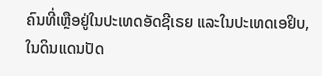ຄົນທີ່ເຫຼືອຢູ່ໃນປະເທດອັດຊີເຣຍ ແລະໃນປະເທດເອຢິບ, ໃນດິນແດນປັດ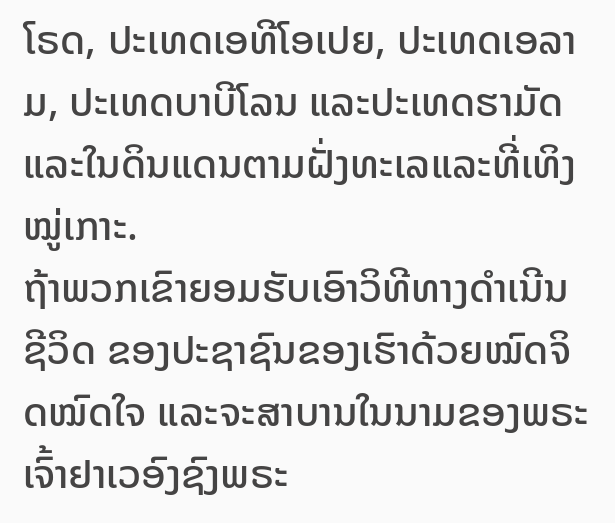ໂຣດ, ປະເທດເອທີໂອເປຍ, ປະເທດເອລາມ, ປະເທດບາບີໂລນ ແລະປະເທດຮາມັດ ແລະໃນດິນແດນຕາມຝັ່ງທະເລແລະທີ່ເທິງໝູ່ເກາະ.
ຖ້າພວກເຂົາຍອມຮັບເອົາວິທີທາງດຳເນີນຊີວິດ ຂອງປະຊາຊົນຂອງເຮົາດ້ວຍໝົດຈິດໝົດໃຈ ແລະຈະສາບານໃນນາມຂອງພຣະເຈົ້າຢາເວອົງຊົງພຣະ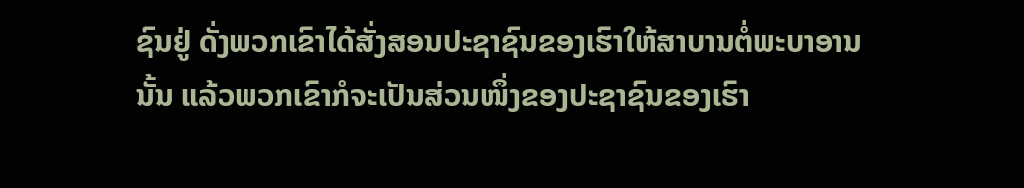ຊົນຢູ່ ດັ່ງພວກເຂົາໄດ້ສັ່ງສອນປະຊາຊົນຂອງເຮົາໃຫ້ສາບານຕໍ່ພະບາອານນັ້ນ ແລ້ວພວກເຂົາກໍຈະເປັນສ່ວນໜຶ່ງຂອງປະຊາຊົນຂອງເຮົາ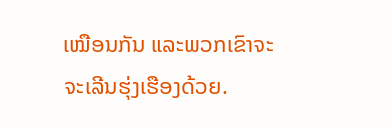ເໝືອນກັນ ແລະພວກເຂົາຈະຈະເລີນຮຸ່ງເຮືອງດ້ວຍ.